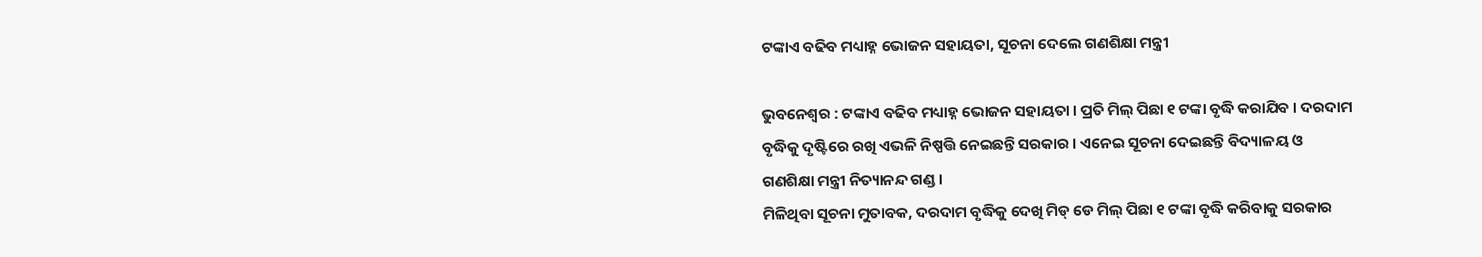ଟଙ୍କାଏ ବଢିବ ମଧ୍ୟାହ୍ନ ଭୋଜନ ସହାୟତା, ସୂଚନା ଦେଲେ ଗଣଶିକ୍ଷା ମନ୍ତ୍ରୀ

ଭୁବନେଶ୍ୱର : ଟଙ୍କାଏ ବଢିବ ମଧ୍ୟାହ୍ନ ଭୋଜନ ସହାୟତା । ପ୍ରତି ମିଲ୍ ପିଛା ୧ ଟଙ୍କା ବୃଦ୍ଧି କରାଯିବ । ଦରଦାମ ବୃଦ୍ଧିକୁ ଦୃଷ୍ଟିରେ ରଖି ଏଭଳି ନିଷ୍ପତ୍ତି ନେଇଛନ୍ତି ସରକାର । ଏନେଇ ସୂଚନା ଦେଇଛନ୍ତି ବିଦ୍ୟାଳୟ ଓ ଗଣଶିକ୍ଷା ମନ୍ତ୍ରୀ ନିତ୍ୟାନନ୍ଦ ଗଣ୍ଡ ।
ମିଳିଥିବା ସୂଚନା ମୁତାବକ, ଦରଦାମ ବୃଦ୍ଧିକୁ ଦେଖି ମିଡ୍ ଡେ ମିଲ୍ ପିଛା ୧ ଟଙ୍କା ବୃଦ୍ଧି କରିବାକୁ ସରକାର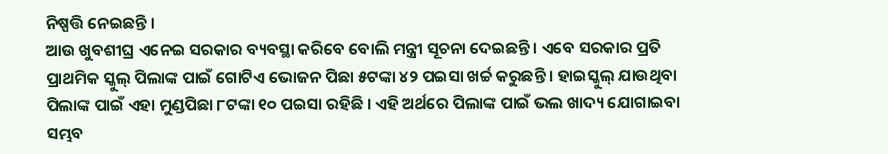ନିଷ୍ପତ୍ତି ନେଇଛନ୍ତି ।
ଆଉ ଖୁବଶୀଘ୍ର ଏନେଇ ସରକାର ବ୍ୟବସ୍ଥା କରିବେ ବୋଲି ମନ୍ତ୍ରୀ ସୂଚନା ଦେଇଛନ୍ତି । ଏବେ ସରକାର ପ୍ରତି ପ୍ରାଥମିକ ସ୍କୁଲ୍ ପିଲାଙ୍କ ପାଇଁ ଗୋଟିଏ ଭୋଜନ ପିଛା ୫ଟଙ୍କା ୪୨ ପଇସା ଖର୍ଚ୍ଚ କରୁଛନ୍ତି । ହାଇସ୍କୁଲ୍ ଯାଉଥିବା ପିଲାଙ୍କ ପାଇଁ ଏହା ମୁଣ୍ଡପିଛା ୮ଟଙ୍କା ୧୦ ପଇସା ରହିଛି । ଏହି ଅର୍ଥରେ ପିଲାଙ୍କ ପାଇଁ ଭଲ ଖାଦ୍ୟ ଯୋଗାଇବା ସମ୍ଭବ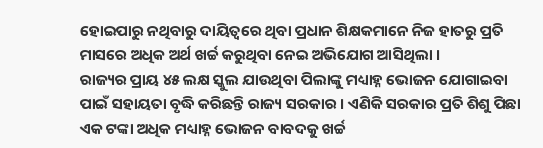ହୋଇପାରୁ ନଥିବାରୁ ଦାୟିତ୍ୱରେ ଥିବା ପ୍ରଧାନ ଶିକ୍ଷକମାନେ ନିଜ ହାତରୁ ପ୍ରତି ମାସରେ ଅଧିକ ଅର୍ଥ ଖର୍ଚ୍ଚ କରୁଥିବା ନେଇ ଅଭିଯୋଗ ଆସିଥିଲା ।
ରାଜ୍ୟର ପ୍ରାୟ ୪୫ ଲକ୍ଷ ସ୍କୁଲ ଯାଉଥିବା ପିଲାଙ୍କୁ ମଧ୍ୟାହ୍ନ ଭୋଜନ ଯୋଗାଇବା ପାଇଁ ସହାୟତା ବୃଦ୍ଧି କରିଛନ୍ତି ରାଜ୍ୟ ସରକାର । ଏଣିକି ସରକାର ପ୍ରତି ଶିଶୁ ପିଛା ଏକ ଟଙ୍କା ଅଧିକ ମଧ୍ୟାହ୍ନ ଭୋଜନ ବାବଦକୁ ଖର୍ଚ୍ଚ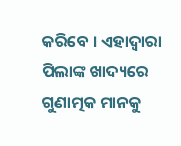କରିବେ । ଏହାଦ୍ୱାରା ପିଲାଙ୍କ ଖାଦ୍ୟରେ ଗୁଣାତ୍ମକ ମାନକୁ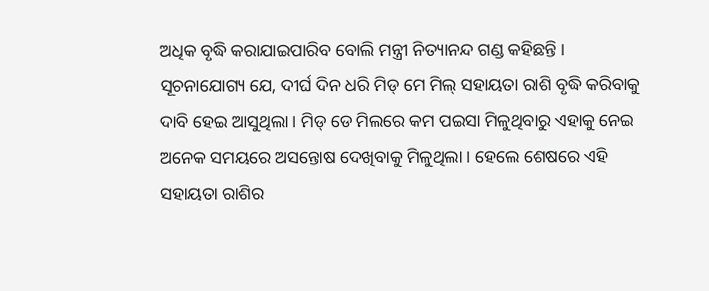ଅଧିକ ବୃଦ୍ଧି କରାଯାଇପାରିବ ବୋଲି ମନ୍ତ୍ରୀ ନିତ୍ୟାନନ୍ଦ ଗଣ୍ଡ କହିଛନ୍ତି ।
ସୂଚନାଯୋଗ୍ୟ ଯେ, ଦୀର୍ଘ ଦିନ ଧରି ମିଡ୍ ମେ ମିଲ୍ ସହାୟତା ରାଶି ବୃଦ୍ଧି କରିବାକୁ ଦାବି ହେଇ ଆସୁଥିଲା । ମିଡ୍ ଡେ ମିଲରେ କମ ପଇସା ମିଳୁଥିବାରୁ ଏହାକୁ ନେଇ ଅନେକ ସମୟରେ ଅସନ୍ତୋଷ ଦେଖିବାକୁ ମିଳୁଥିଲା । ହେଲେ ଶେଷରେ ଏହି ସହାୟତା ରାଶିର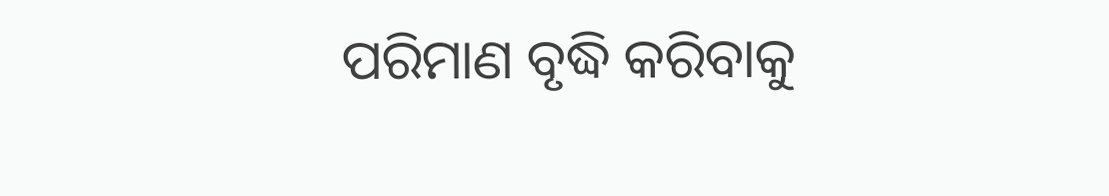ପରିମାଣ ବୃଦ୍ଧି କରିବାକୁ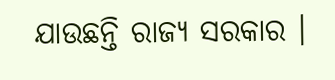ଯାଉଛନ୍ତି ରାଜ୍ୟ ସରକାର ।